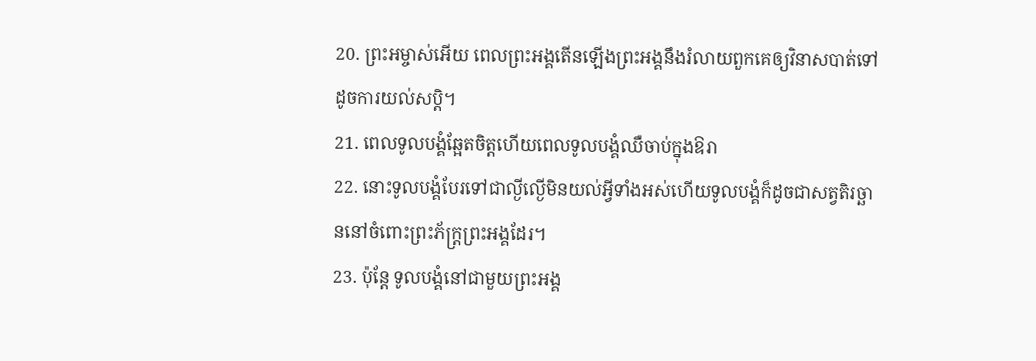20. ព្រះអម្ចាស់អើយ ពេលព្រះអង្គតើនឡើងព្រះអង្គនឹងរំលាយពួកគេឲ្យវិនាសបាត់ទៅដូចការយល់សប្ដិ។
21. ពេលទូលបង្គំឆ្អែតចិត្តហើយពេលទូលបង្គំឈឺចាប់ក្នុងឱរា
22. នោះទូលបង្គំបែរទៅជាល្ងីល្ងើមិនយល់អ្វីទាំងអស់ហើយទូលបង្គំក៏ដូចជាសត្វតិរច្ឆាននៅចំពោះព្រះភ័ក្ត្រព្រះអង្គដែរ។
23. ប៉ុន្តែ ទូលបង្គំនៅជាមួយព្រះអង្គ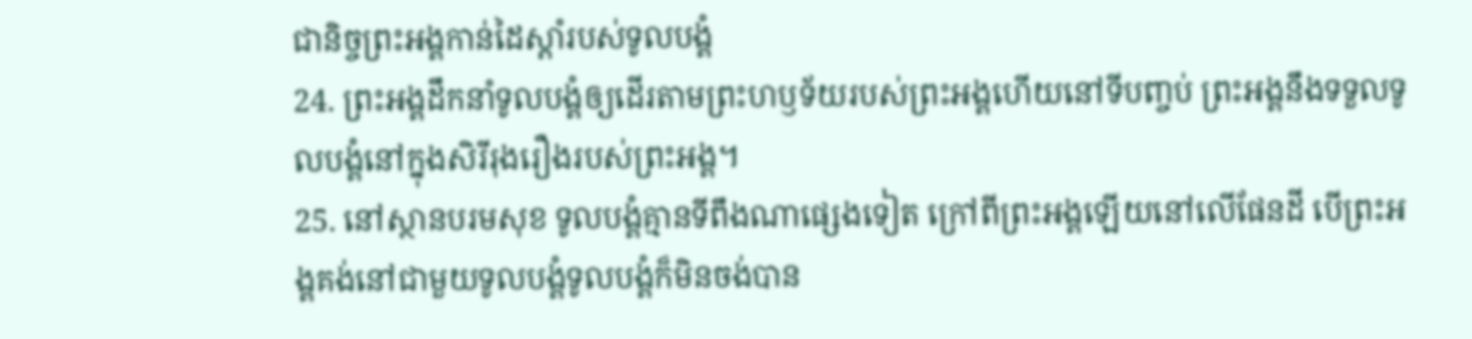ជានិច្ចព្រះអង្គកាន់ដៃស្ដាំរបស់ទូលបង្គំ
24. ព្រះអង្គដឹកនាំទូលបង្គំឲ្យដើរតាមព្រះហឫទ័យរបស់ព្រះអង្គហើយនៅទីបញ្ចប់ ព្រះអង្គនឹងទទួលទូលបង្គំនៅក្នុងសិរីរុងរឿងរបស់ព្រះអង្គ។
25. នៅស្ថានបរមសុខ ទូលបង្គំគ្មានទីពឹងណាផ្សេងទៀត ក្រៅពីព្រះអង្គឡើយនៅលើផែនដី បើព្រះអង្គគង់នៅជាមួយទូលបង្គំទូលបង្គំក៏មិនចង់បាន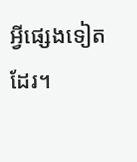អ្វីផ្សេងទៀតដែរ។